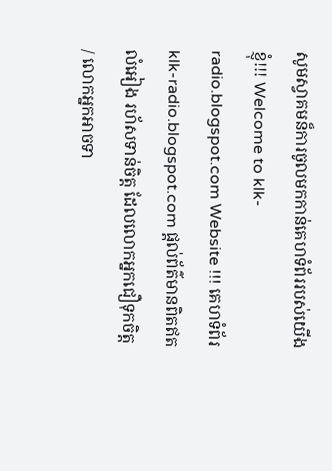សូមស្វាគមន៏ការចូលមកកាន់គេហទំព័ររបស់យើងខ្ញុំ!!! Welcome to klk-radio.blogspot.com Website !!! គេហទំព័រ klk-radio.blogspot.com ផ្តល់ព័ត៌មានពិតឥតលំអៀង រហ័សទាន់ចិត្ត ដែលលោកអ្នកជឿទុកចិត្ត / លោកអ្នកអាចទា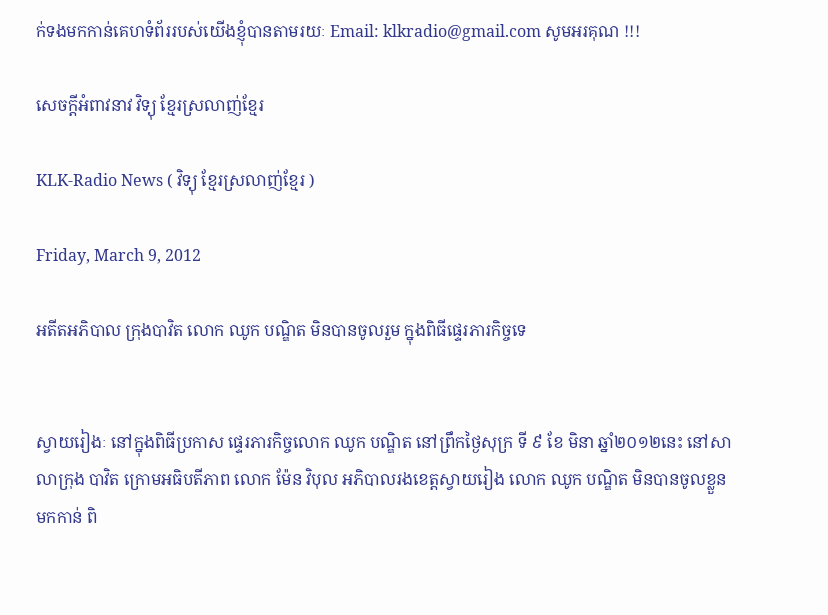ក់ទងមកកាន់គេហទំព័ររបស់យើងខ្ញុំបានតាមរយៈ Email: klkradio@gmail.com សូមអរគុណ !!!

សេចក្តីអំពាវនាវ វិទ្យុ ខ្មែរស្រលាញ់ខ្មែរ

KLK-Radio News ( វិទ្យុ ខ្មែរស្រលាញ់ខ្មែរ )

Friday, March 9, 2012

អតីតអភិបាល ក្រុងបាវិត លោក ឈូក បណ្ឌិត មិនបានចូលរួម ក្នុងពិធីផ្ទេរភារកិច្ចទេ


ស្វាយរៀងៈ នៅក្នុងពិធីប្រកាស ផ្ទេរភារកិច្ចលោក ឈូក បណ្ឌិត នៅព្រឹកថ្ងៃសុក្រ ទី ៩ ខែ មិនា ឆ្នាំ២០១២នេះ នៅសាលាក្រុង បាវិត ក្រោមអធិបតីភាព លោក ម៉ែន វិបុល អភិបាលរងខេត្តស្វាយរៀង លោក ឈូក បណ្ឌិត មិនបានចូលខ្លួនមកកាន់ ពិ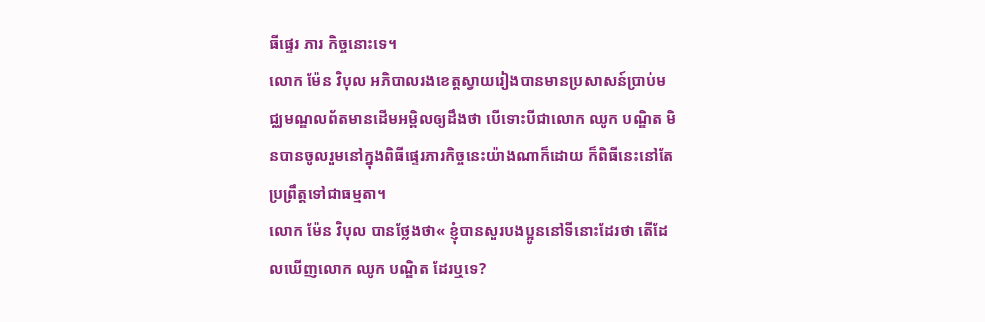ធីផ្ទេរ ភារ កិច្ចនោះទេ។
លោក ម៉ែន វិបុល អភិបាលរងខេត្តស្វាយរៀងបានមានប្រសាសន៍ប្រាប់មជ្ឈមណ្ឌលព័តមានដើមអម្ពិលឲ្យដឹងថា បើទោះបីជាលោក ឈូក បណ្ឌិត មិនបានចូលរួមនៅក្នុងពិធីផ្ទេរភារកិច្ចនេះយ៉ាងណាក៏ដោយ ក៏ពិធីនេះនៅតែប្រព្រឹត្តទៅជាធម្មតា។
លោក ម៉ែន វិបុល បានថ្លែងថា« ខ្ញុំបានសួរបងប្អូននៅទីនោះដែរថា តើដែលឃើញលោក ឈូក បណ្ឌិត ដែរឬទេ?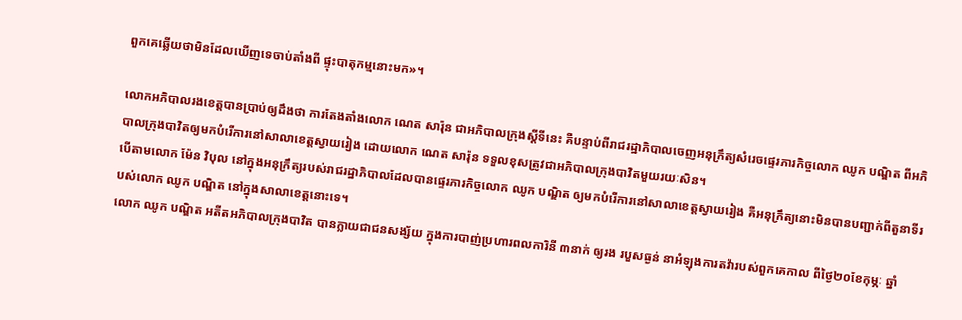ពួកគេឆ្លើយថាមិនដែលឃើញទេចាប់តាំងពី ផ្ទុះបាតុកម្មនោះមក»។

លោកអភិបាលរងខេត្តបានប្រាប់ឲ្យដឹងថា ការតែងតាំងលោក ណេត សារ៉ុន ជាអភិបាលក្រុងស្ដីទីនេះ គឺបន្ទាប់ពីរាជរដ្ឋាភិបាលចេញអនុក្រឹត្យសំរេចផ្ទេរភារកិច្ចលោក ឈូក បណ្ឌិត ពីអភិបាលក្រុងបាវិតឲ្យមកបំរើការនៅសាលាខេត្តស្វាយរៀង ដោយលោក ណេត សារ៉ុន ទទួលខុសត្រូវជាអភិបាលក្រុងបាវិតមួយរយៈសិន។
បើតាមលោក ម៉ែន វិបុល នៅក្នុងអនុក្រឹត្យរបស់រាជរដ្ឋាភិបាលដែលបានផ្ទេរភារកិច្ចលោក ឈូក បណ្ឌិត ឲ្យមកបំរើការនៅសាលាខេត្តស្វាយរៀង គឺអនុក្រឹត្យនោះមិនបានបញ្ជាក់ពីតួនាទីរបស់លោក ឈូក បណ្ឌិត នៅក្នុងសាលាខេត្តនោះទេ។
លោក ឈូក បណ្ឌិត អតីតអភិបាលក្រុងបាវិត បានក្លាយជាជនសង្ស័យ ក្នុងការបាញ់ប្រហារពលការិនី ៣នាក់ ឲ្យរង របួសធ្ងន់ នាអំឡុងការតវ៉ារបស់ពួកគេកាល ពីថ្ងៃ២០ខែកុម្ភៈ ឆ្នាំ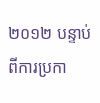២០១២ បន្ទាប់ពីការប្រកា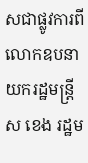សជាផ្លូវការពីលោកឧបនាយករដ្ឋមន្ដ្រី ស ខេង រដ្ឋម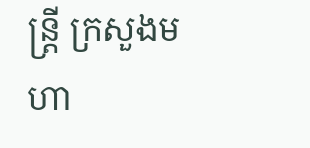ន្ដ្រី ក្រសួងមហា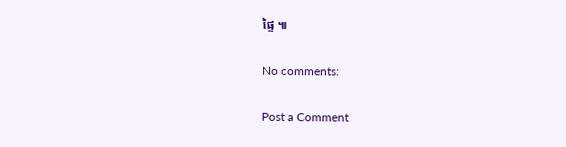ផ្ទៃ ៕

No comments:

Post a Comment